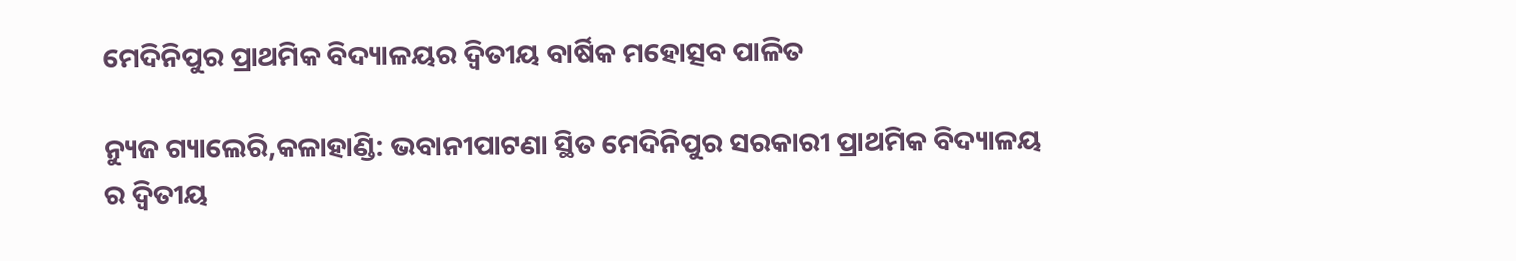ମେଦିନିପୁର ପ୍ରାଥମିକ ବିଦ୍ୟାଳୟର ଦ୍ୱିତୀୟ ବାର୍ଷିକ ମହୋତ୍ସବ ପାଳିତ

ନ୍ୟୁଜ ଗ୍ୟାଲେରି,କଳାହାଣ୍ଡି: ଭବାନୀପାଟଣା ସ୍ଥିତ ମେଦିନିପୁର ସରକାରୀ ପ୍ରାଥମିକ ବିଦ୍ୟାଳୟ ର ଦ୍ଵିତୀୟ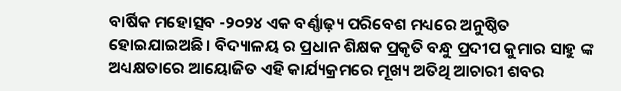ବାର୍ଷିକ ମହୋତ୍ସବ -୨୦୨୪ ଏକ ବର୍ଣ୍ଣାଢ଼୍ୟ ପରିବେଶ ମଧ୍ୟରେ ଅନୁଷ୍ଠିତ ହୋଇଯାଇଅଛି। ବିଦ୍ୟାଳୟ ର ପ୍ରଧାନ ଶିକ୍ଷକ ପ୍ରକୃତି ବନ୍ଧୁ ପ୍ରଦୀପ କୁମାର ସାହୁ ଙ୍କ ଅଧ୍ୟକ୍ଷତାରେ ଆୟୋଜିତ ଏହି କାର୍ଯ୍ୟକ୍ରମରେ ମୂଖ୍ୟ ଅତିଥି ଆଚାରୀ ଶବର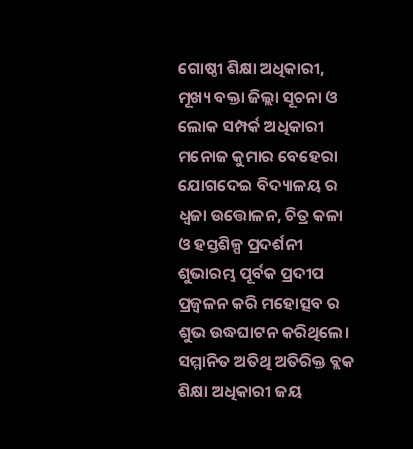ଗୋଷ୍ଠୀ ଶିକ୍ଷା ଅଧିକାରୀ, ମୂଖ୍ୟ ବକ୍ତା ଜିଲ୍ଲା ସୂଚନା ଓ ଲୋକ ସମ୍ପର୍କ ଅଧିକାରୀ ମନୋଜ କୁମାର ବେହେରା ଯୋଗଦେଇ ବିଦ୍ୟାଳୟ ର ଧ୍ଵଜା ଉତ୍ତୋଳନ, ଚିତ୍ର କଳା ଓ ହସ୍ତଶିଳ୍ପ ପ୍ରଦର୍ଶନୀ ଶୁଭାରମ୍ଭ ପୂର୍ବକ ପ୍ରଦୀପ ପ୍ରଜ୍ବଳନ କରି ମହୋତ୍ସବ ର ଶୁଭ ଉଦ୍ଧଘାଟନ କରିଥିଲେ। ସମ୍ମାନିତ ଅତିଥି ଅତିରିକ୍ତ ବ୍ଲକ ଶିକ୍ଷା ଅଧିକାରୀ ଜୟ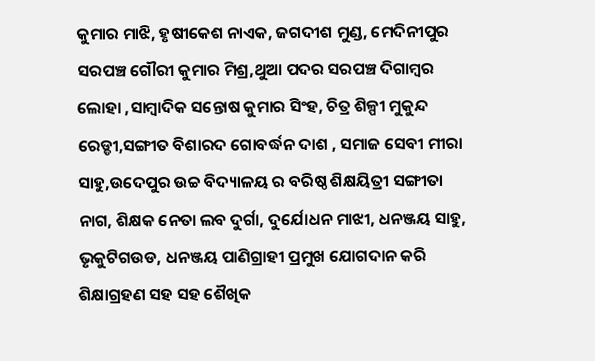କୁମାର ମାଝି, ହୃଷୀକେଶ ନାଏକ, ଜଗଦୀଶ ମୁଣ୍ଡ, ମେଦିନୀପୁର ସରପଞ୍ଚ ଗୌରୀ କୁମାର ମିଶ୍ର,ଥୁଆ ପଦର ସରପଞ୍ଚ ଦିଗାମ୍ବର ଲୋହା ,ସାମ୍ବାଦିକ ସନ୍ତୋଷ କୁମାର ସିଂହ, ଚିତ୍ର ଶିଳ୍ପୀ ମୁକୁନ୍ଦ ରେଡ୍ଡୀ,ସଙ୍ଗୀତ ବିଶାରଦ ଗୋବର୍ଦ୍ଧନ ଦାଶ , ସମାଜ ସେବୀ ମୀରା ସାହୁ,ଉଦେପୁର ଉଚ୍ଚ ବିଦ୍ୟାଳୟ ର ବରିଷ୍ଠ ଶିକ୍ଷୟିତ୍ରୀ ସଙ୍ଗୀତା ନାଗ, ଶିକ୍ଷକ ନେତା ଲବ ଦୁର୍ଗା, ଦୁର୍ଯୋଧନ ମାଝୀ, ଧନଞ୍ଜୟ ସାହୁ, ଭୃକୁଟିଗଉଡ, ଧନଞ୍ଜୟ ପାଣିଗ୍ରାହୀ ପ୍ରମୁଖ ଯୋଗଦାନ କରି ଶିକ୍ଷାଗ୍ରହଣ ସହ ସହ ଶୈଖିକ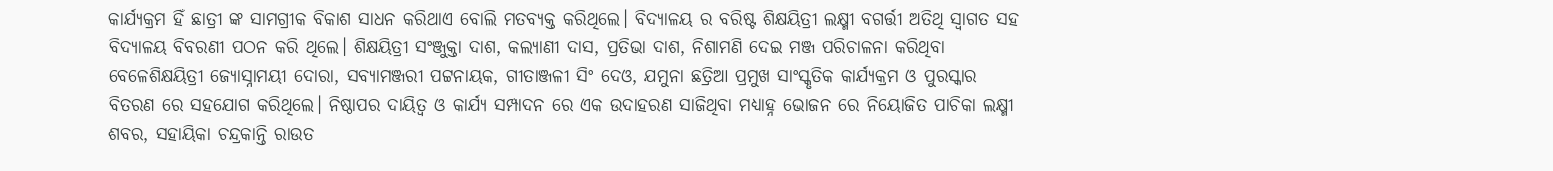କାର୍ଯ୍ୟକ୍ରମ ହିଁ ଛାତ୍ରୀ ଙ୍କ ସାମଗ୍ରୀକ ବିକାଶ ସାଧନ କରିଥାଏ ବୋଲି ମତବ୍ୟକ୍ତ କରିଥିଲେ। ବିଦ୍ୟାଳୟ ର ବରିଷ୍ଟ ଶିକ୍ଷୟିତ୍ରୀ ଲକ୍ଷ୍ମୀ ବଗର୍ତ୍ତୀ ଅତିଥି ସ୍ବାଗତ ସହ ବିଦ୍ୟାଳୟ ବିବରଣୀ ପଠନ କରି ଥିଲେ। ଶିକ୍ଷୟିତ୍ରୀ ସଂଞ୍ଜୁକ୍ତା ଦାଶ, କଲ୍ୟାଣୀ ଦାସ, ପ୍ରତିଭା ଦାଶ, ନିଶାମଣି ଦେଇ ମଞ୍ଜ ପରିଚାଳନା କରିଥିବା ବେଳେଶିକ୍ଷୟିତ୍ରୀ ଜ୍ୟୋସ୍ନାମୟୀ ଦୋରା, ସବ୍ୟାମଞ୍ଜରୀ ପଟ୍ଟନାୟକ, ଗୀତାଞ୍ଜଳୀ ସିଂ ଦେଓ, ଯମୁନା ଛତ୍ରିଆ ପ୍ରମୁଖ ସାଂସ୍କୃତିକ କାର୍ଯ୍ୟକ୍ରମ ଓ ପୁରସ୍କାର ବିତରଣ ରେ ସହଯୋଗ କରିଥିଲେ। ନିଷ୍ଠାପର ଦାୟିତ୍ଵ ଓ କାର୍ଯ୍ୟ ସମ୍ପାଦନ ରେ ଏକ ଉଦାହରଣ ସାଜିଥିବା ମଧ୍ୟାହ୍ନ ଭୋଜନ ରେ ନିୟୋଜିତ ପାଚିକା ଲକ୍ଷ୍ମୀ ଶବର, ସହାୟିକା ଚନ୍ଦ୍ରକାନ୍ତି ରାଉତ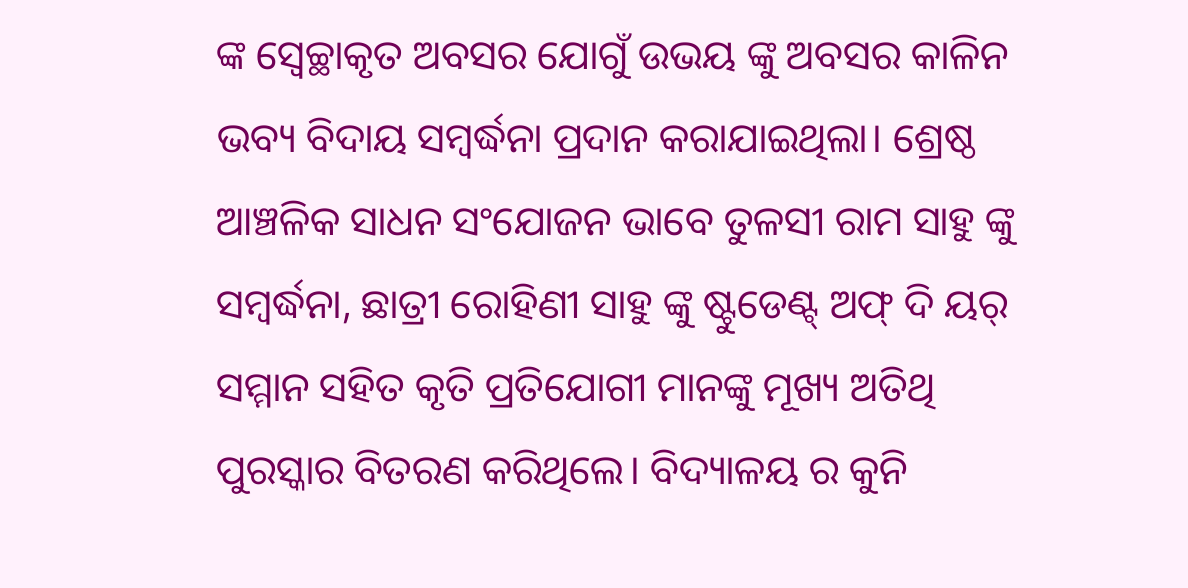ଙ୍କ ସ୍ବେଚ୍ଛାକୃତ ଅବସର ଯୋଗୁଁ ଉଭୟ ଙ୍କୁ ଅବସର କାଳିନ ଭବ୍ୟ ବିଦାୟ ସମ୍ବର୍ଦ୍ଧନା ପ୍ରଦାନ କରାଯାଇଥିଲା। ଶ୍ରେଷ୍ଠ ଆଞ୍ଚଳିକ ସାଧନ ସଂଯୋଜନ ଭାବେ ତୁଳସୀ ରାମ ସାହୁ ଙ୍କୁ ସମ୍ବର୍ଦ୍ଧନା, ଛାତ୍ରୀ ରୋହିଣୀ ସାହୁ ଙ୍କୁ ଷ୍ଟୁଡେଣ୍ଟ୍ ଅଫ୍ ଦି ୟର୍ ସମ୍ମାନ ସହିତ କୃତି ପ୍ରତିଯୋଗୀ ମାନଙ୍କୁ ମୂଖ୍ୟ ଅତିଥି ପୁରସ୍କାର ବିତରଣ କରିଥିଲେ। ବିଦ୍ୟାଳୟ ର କୁନି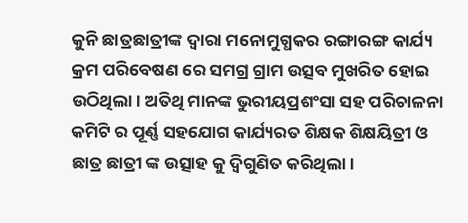କୁନି ଛାତ୍ରଛାତ୍ରୀଙ୍କ ଦ୍ବାରା ମନୋମୁଗ୍ଧକର ରଙ୍ଗାରଙ୍ଗ କାର୍ଯ୍ୟ କ୍ରମ ପରିବେଷଣ ରେ ସମଗ୍ର ଗ୍ରାମ ଉତ୍ସବ ମୁଖରିତ ହୋଇ ଉଠିଥିଲା। ଅତିଥି ମାନଙ୍କ ଭୁରୀୟପ୍ରଶଂସା ସହ ପରିଚାଳନା କମିଟି ର ପୂର୍ଣ୍ଣ ସହଯୋଗ କାର୍ଯ୍ୟରତ ଶିକ୍ଷକ ଶିକ୍ଷୟିତ୍ରୀ ଓ ଛାତ୍ର ଛାତ୍ରୀ ଙ୍କ ଉତ୍ସାହ କୁ ଦ୍ୱିଗୁଣିତ କରିଥିଲା।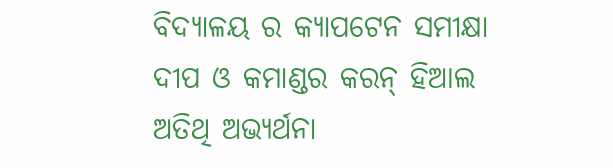ବିଦ୍ୟାଳୟ ର କ୍ୟାପଟେନ ସମୀକ୍ଷା ଦୀପ ଓ କମାଣ୍ଡର କରନ୍ ହିଆଲ ଅତିଥି ଅଭ୍ୟର୍ଥନା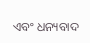ଏବଂ ଧନ୍ୟବାଦ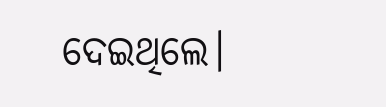ଦେଇଥିଲେ।